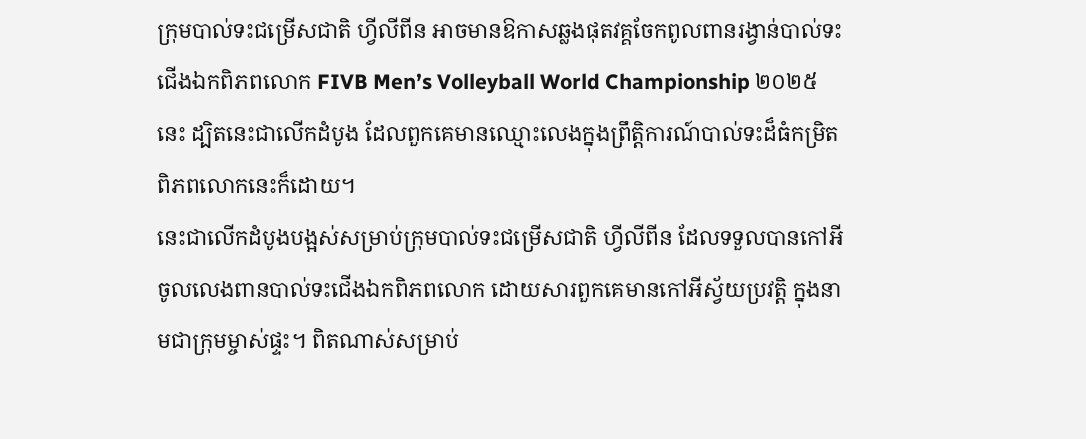ក្រុមបាល់ទះជម្រើសជាតិ ហ្វីលីពីន អាចមានឱកាសឆ្លងផុតវគ្គចែកពូលពានរង្វាន់បាល់ទះជើងឯកពិភពលោក FIVB Men’s Volleyball World Championship ២០២៥ នេះ ដ្បិតនេះជាលើកដំបូង ដែលពួកគេមានឈ្មោះលេងក្នុងព្រឹត្តិការណ៍បាល់ទះដ៏ធំកម្រិតពិភពលោកនេះក៏ដោយ។
នេះជាលើកដំបូងបង្អស់សម្រាប់ក្រុមបាល់ទះជម្រើសជាតិ ហ្វីលីពីន ដែលទទួលបានកៅអីចូលលេងពានបាល់ទះជើងឯកពិភពលោក ដោយសារពួកគេមានកៅអីស្វ័យប្រវត្តិ ក្នុងនាមជាក្រុមម្ចាស់ផ្ទះ។ ពិតណាស់សម្រាប់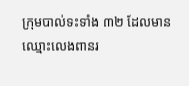ក្រុមបាល់ទះទាំង ៣២ ដែលមានឈ្មោះលេងពានរ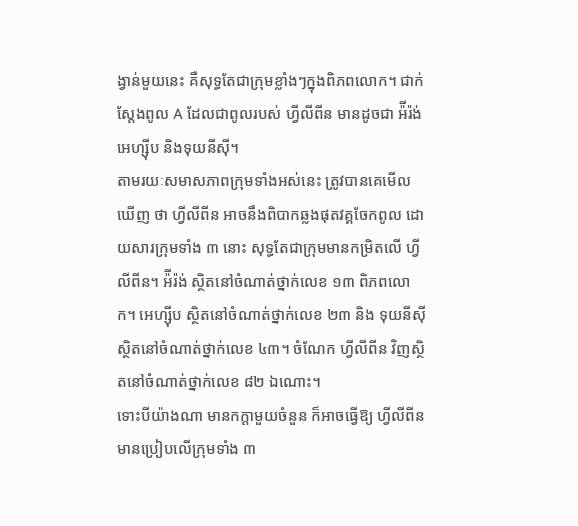ង្វាន់មួយនេះ គឺសុទ្ធតែជាក្រុមខ្លាំងៗក្នុងពិភពលោក។ ជាក់ស្តែងពូល A ដែលជាពូលរបស់ ហ្វីលីពីន មានដូចជា អ៉ីរ៉ង់ អេហ្ស៊ីប និងទុយនីស៊ី។
តាមរយៈសមាសភាពក្រុមទាំងអស់នេះ ត្រូវបានគេមើលឃើញ ថា ហ្វីលីពីន អាចនឹងពិបាកឆ្លងផុតវគ្គចែកពូល ដោយសារក្រុមទាំង ៣ នោះ សុទ្ធតែជាក្រុមមានកម្រិតលើ ហ្វីលីពីន។ អ៉ីរ៉ង់ ស្ថិតនៅចំណាត់ថ្នាក់លេខ ១៣ ពិភពលោក។ អេហ្ស៊ីប ស្ថិតនៅចំណាត់ថ្នាក់លេខ ២៣ និង ទុយនីស៊ី ស្ថិតនៅចំណាត់ថ្នាក់លេខ ៤៣។ ចំណែក ហ្វីលីពីន វិញស្ថិតនៅចំណាត់ថ្នាក់លេខ ៨២ ឯណោះ។
ទោះបីយ៉ាងណា មានកក្តាមួយចំនួន ក៏អាចធ្វើឱ្យ ហ្វីលីពីន មានប្រៀបលើក្រុមទាំង ៣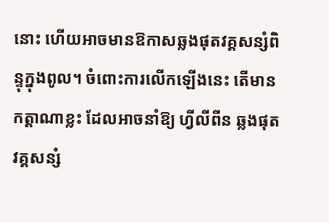នោះ ហើយអាចមានឱកាសឆ្លងផុតវគ្គសន្សំពិន្ទុក្នុងពូល។ ចំពោះការលើកឡើងនេះ តើមានកត្តាណាខ្លះ ដែលអាចនាំឱ្យ ហ្វីលីពីន ឆ្លងផុតវគ្គសន្សំ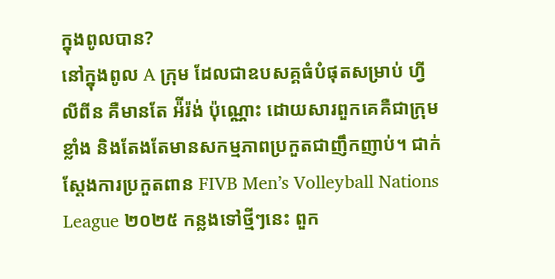ក្នុងពូលបាន?
នៅក្នុងពូល A ក្រុម ដែលជាឧបសគ្គធំបំផុតសម្រាប់ ហ្វីលីពីន គឺមានតែ អ៉ីរ៉ង់ ប៉ុណ្ណោះ ដោយសារពួកគេគឺជាក្រុមខ្លាំង និងតែងតែមានសកម្មភាពប្រកួតជាញឹកញាប់។ ជាក់ស្តែងការប្រកួតពាន FIVB Men’s Volleyball Nations League ២០២៥ កន្លងទៅថ្មីៗនេះ ពួក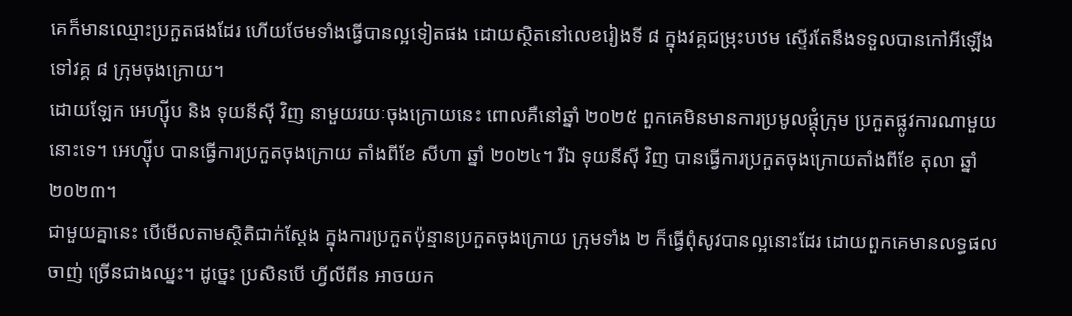គេក៏មានឈ្មោះប្រកួតផងដែរ ហើយថែមទាំងធ្វើបានល្អទៀតផង ដោយស្ថិតនៅលេខរៀងទី ៨ ក្នុងវគ្គជម្រុះបឋម ស្ទើរតែនឹងទទួលបានកៅអីឡើងទៅវគ្គ ៨ ក្រុមចុងក្រោយ។
ដោយឡែក អេហ្ស៊ីប និង ទុយនីស៊ី វិញ នាមួយរយៈចុងក្រោយនេះ ពោលគឺនៅឆ្នាំ ២០២៥ ពួកគេមិនមានការប្រមូលផ្តុំក្រុម ប្រកួតផ្លូវការណាមួយនោះទេ។ អេហ្ស៊ីប បានធ្វើការប្រកួតចុងក្រោយ តាំងពីខែ សីហា ឆ្នាំ ២០២៤។ រីឯ ទុយនីស៊ី វិញ បានធ្វើការប្រកួតចុងក្រោយតាំងពីខែ តុលា ឆ្នាំ ២០២៣។
ជាមួយគ្នានេះ បើមើលតាមស្ថិតិជាក់ស្តែង ក្នុងការប្រកួតប៉ុន្មានប្រកួតចុងក្រោយ ក្រុមទាំង ២ ក៏ធ្វើពុំសូវបានល្អនោះដែរ ដោយពួកគេមានលទ្ធផលចាញ់ ច្រើនជាងឈ្នះ។ ដូច្នេះ ប្រសិនបើ ហ្វីលីពីន អាចយក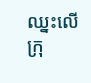ឈ្នះលើក្រុ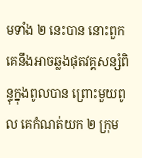មទាំង ២ នេះបាន នោះពួកគេនឹងអាចឆ្លងផុតវគ្គសន្សំពិន្ទុក្នុងពូលបាន ព្រោះមួយពូល គេកំណត់យក ២ ក្រុម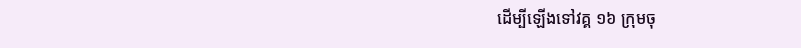ដើម្បីឡើងទៅវគ្គ ១៦ ក្រុមចុ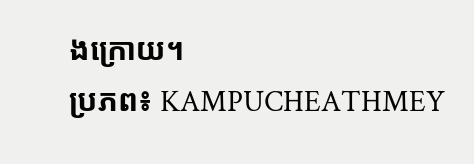ងក្រោយ។
ប្រភព៖ KAMPUCHEATHMEY